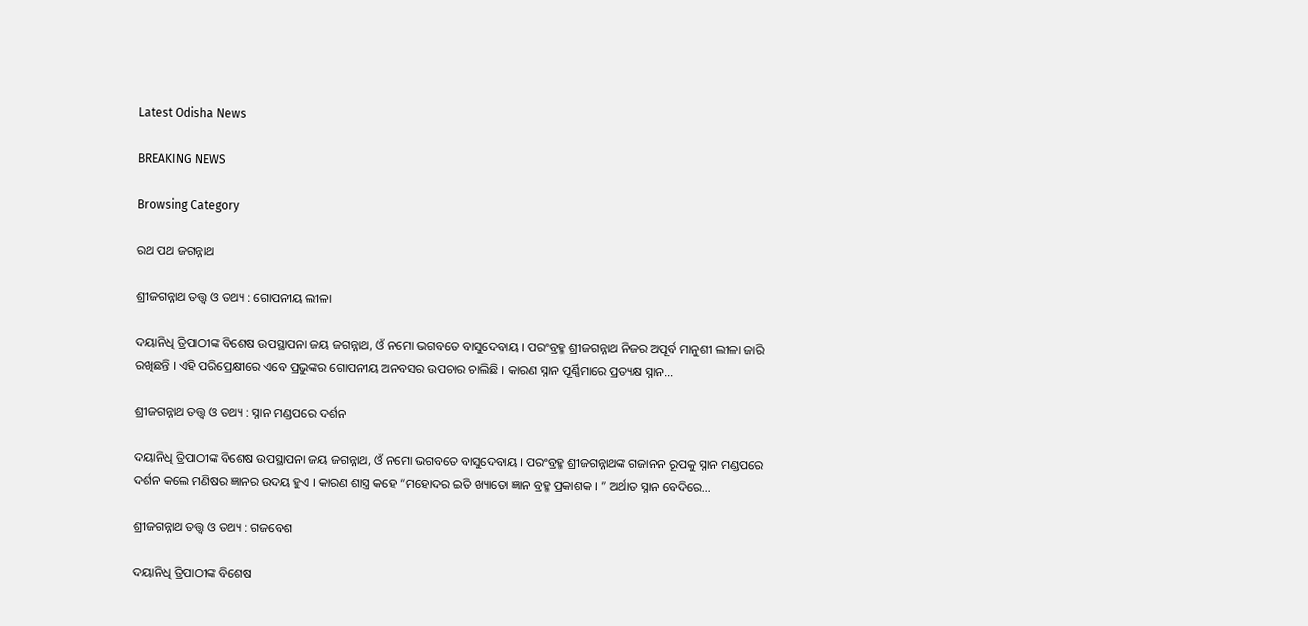Latest Odisha News

BREAKING NEWS

Browsing Category

ରଥ ପଥ ଜଗନ୍ନାଥ

ଶ୍ରୀଜଗନ୍ନାଥ ତତ୍ତ୍ୱ ଓ ତଥ୍ୟ : ଗୋପନୀୟ ଲୀଳା

ଦୟାନିଧି ତ୍ରିପାଠୀଙ୍କ ବିଶେଷ ଉପସ୍ଥାପନା ଜୟ ଜଗନ୍ନାଥ, ଓଁ ନମୋ ଭଗବତେ ବାସୁଦେବାୟ । ପରଂବ୍ରହ୍ମ ଶ୍ରୀଜଗନ୍ନାଥ ନିଜର ଅପୂର୍ବ ମାନୁଶୀ ଲୀଳା ଜାରି ରଖିଛନ୍ତି । ଏହି ପରିପ୍ରେକ୍ଷୀରେ ଏବେ ପ୍ରଭୁଙ୍କର ଗୋପନୀୟ ଅନବସର ଉପଚାର ଚାଲିଛି । କାରଣ ସ୍ନାନ ପୂର୍ଣ୍ଣିମାରେ ପ୍ରତ୍ୟକ୍ଷ ସ୍ନାନ…

ଶ୍ରୀଜଗନ୍ନାଥ ତତ୍ତ୍ୱ ଓ ତଥ୍ୟ : ସ୍ନାନ ମଣ୍ଡପରେ ଦର୍ଶନ

ଦୟାନିଧି ତ୍ରିପାଠୀଙ୍କ ବିଶେଷ ଉପସ୍ଥାପନା ଜୟ ଜଗନ୍ନାଥ, ଓଁ ନମୋ ଭଗବତେ ବାସୁଦେବାୟ । ପରଂବ୍ରହ୍ମ ଶ୍ରୀଜଗନ୍ନାଥଙ୍କ ଗଜାନନ ରୂପକୁ ସ୍ନାନ ମଣ୍ଡପରେ ଦର୍ଶନ କଲେ ମଣିଷର ଜ୍ଞାନର ଉଦୟ ହୁଏ । କାରଣ ଶାସ୍ତ୍ର କହେ “ମହୋଦର ଇତି ଖ୍ୟାତୋ ଜ୍ଞାନ ବ୍ରହ୍ମ ପ୍ରକାଶକ । ” ଅର୍ଥାତ ସ୍ନାନ ବେଦିରେ…

ଶ୍ରୀଜଗନ୍ନାଥ ତତ୍ତ୍ୱ ଓ ତଥ୍ୟ : ଗଜବେଶ

ଦୟାନିଧି ତ୍ରିପାଠୀଙ୍କ ବିଶେଷ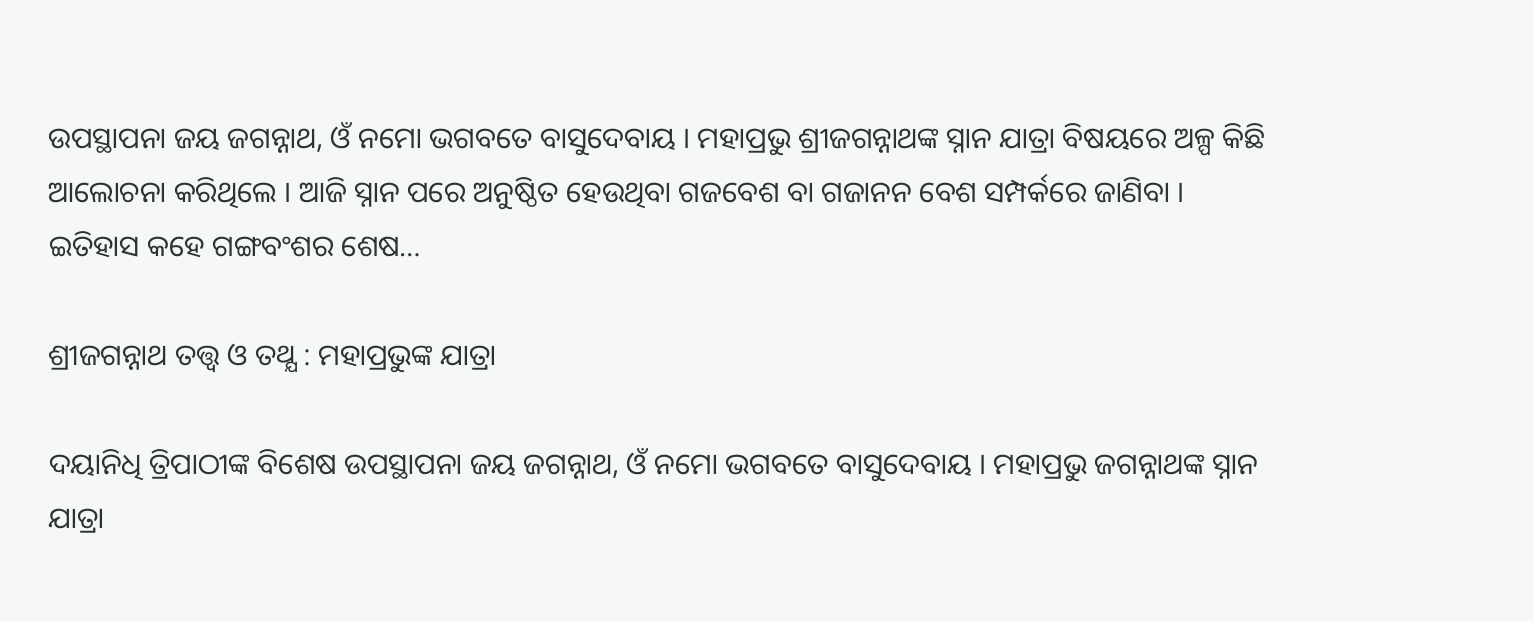ଉପସ୍ଥାପନା ଜୟ ଜଗନ୍ନାଥ, ଓଁ ନମୋ ଭଗବତେ ବାସୁଦେବାୟ । ମହାପ୍ରଭୁ ଶ୍ରୀଜଗନ୍ନାଥଙ୍କ ସ୍ନାନ ଯାତ୍ରା ବିଷୟରେ ଅଳ୍ପ କିଛି ଆଲୋଚନା କରିଥିଲେ । ଆଜି ସ୍ନାନ ପରେ ଅନୁଷ୍ଠିତ ହେଉଥିବା ଗଜବେଶ ବା ଗଜାନନ ବେଶ ସମ୍ପର୍କରେ ଜାଣିବା । ଇତିହାସ କହେ ଗଙ୍ଗବଂଶର ଶେଷ…

ଶ୍ରୀଜଗନ୍ନାଥ ତତ୍ତ୍ଵ ଓ ତଥ୍ଯ : ମହାପ୍ରଭୁଙ୍କ ଯାତ୍ରା

ଦୟାନିଧି ତ୍ରିପାଠୀଙ୍କ ବିଶେଷ ଉପସ୍ଥାପନା ଜୟ ଜଗନ୍ନାଥ, ଓଁ ନମୋ ଭଗବତେ ବାସୁଦେବାୟ । ମହାପ୍ରଭୁ ଜଗନ୍ନାଥଙ୍କ ସ୍ନାନ ଯାତ୍ରା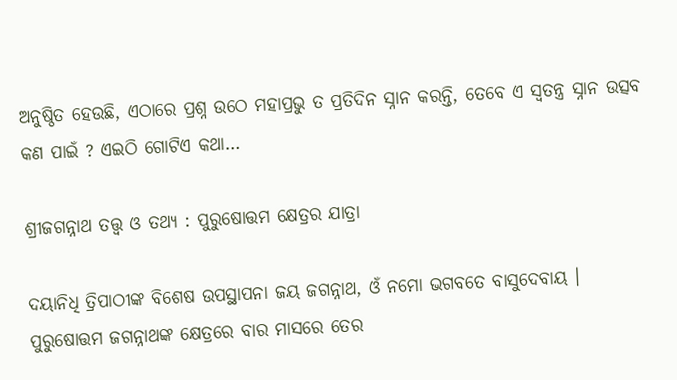ଅନୁଷ୍ଠିତ ହେଉଛି, ଏଠାରେ ପ୍ରଶ୍ନ ଉଠେ ମହାପ୍ରଭୁ ତ ପ୍ରତିଦିନ ସ୍ନାନ କରନ୍ତି, ତେବେ ଏ ସ୍ୱତନ୍ତ୍ର ସ୍ନାନ ଉତ୍ସବ କଣ ପାଇଁ ? ଏଇଠି ଗୋଟିଏ କଥା…

ଶ୍ରୀଜଗନ୍ନାଥ ତତ୍ତ୍ୱ ଓ ତଥ୍ୟ : ପୁରୁଷୋତ୍ତମ କ୍ଷେତ୍ରର ଯାତ୍ରା

ଦୟାନିଧି ତ୍ରିପାଠୀଙ୍କ ବିଶେଷ ଉପସ୍ଥାପନା ଜୟ ଜଗନ୍ନାଥ, ଓଁ ନମୋ ଭଗବତେ ବାସୁଦେବାୟ । ପୁରୁଷୋତ୍ତମ ଜଗନ୍ନାଥଙ୍କ କ୍ଷେତ୍ରରେ ବାର ମାସରେ ତେର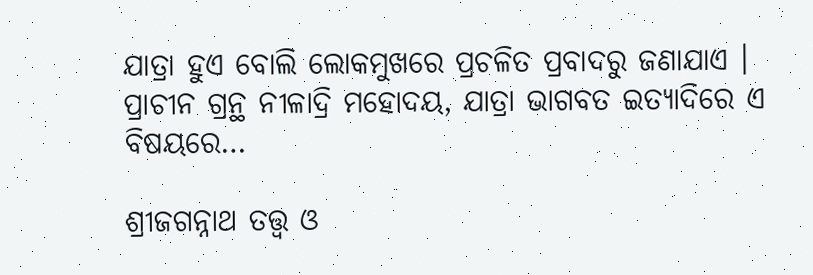ଯାତ୍ରା ହୁଏ ବୋଲି ଲୋକମୁଖରେ ପ୍ରଚଳିତ ପ୍ରବାଦରୁ ଜଣାଯାଏ । ପ୍ରାଚୀନ ଗ୍ରନ୍ଥ ନୀଳାଦ୍ରି ମହୋଦୟ, ଯାତ୍ରା ଭାଗବତ ଇତ୍ୟାଦିରେ ଏ ବିଷୟରେ…

ଶ୍ରୀଜଗନ୍ନାଥ ତତ୍ତ୍ୱ ଓ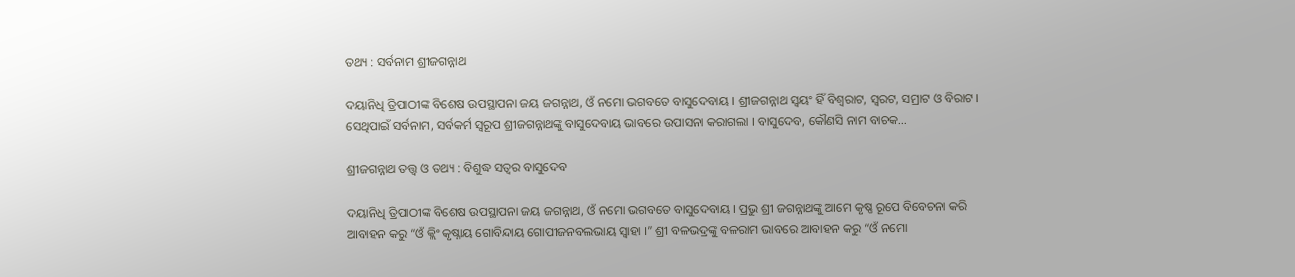ତଥ୍ୟ : ସର୍ବନାମ ଶ୍ରୀଜଗନ୍ନାଥ

ଦୟାନିଧି ତ୍ରିପାଠୀଙ୍କ ବିଶେଷ ଉପସ୍ଥାପନା ଜୟ ଜଗନ୍ନାଥ, ଓଁ ନମୋ ଭଗବତେ ବାସୁଦେବାୟ । ଶ୍ରୀଜଗନ୍ନାଥ ସ୍ୱୟଂ ହିଁ ବିଶ୍ୱରାଟ, ସ୍ୱରଟ, ସମ୍ରାଟ ଓ ବିରାଟ । ସେଥିପାଇଁ ସର୍ବନାମ, ସର୍ବକର୍ମ ସ୍ୱରୂପ ଶ୍ରୀଜଗନ୍ନାଥଙ୍କୁ ବାସୁଦେବାୟ ଭାବରେ ଉପାସନା କରାଗଲା । ବାସୁଦେବ, କୌଣସି ନାମ ବାଚକ…

ଶ୍ରୀଜଗନ୍ନାଥ ତତ୍ତ୍ୱ ଓ ତଥ୍ୟ : ବିଶୁଦ୍ଧ ସତ୍ୱର ବାସୁଦେବ

ଦୟାନିଧି ତ୍ରିପାଠୀଙ୍କ ବିଶେଷ ଉପସ୍ଥାପନା ଜୟ ଜଗନ୍ନାଥ, ଓଁ ନମୋ ଭଗବତେ ବାସୁଦେବାୟ । ପ୍ରଭୁ ଶ୍ରୀ ଜଗନ୍ନାଥଙ୍କୁ ଆମେ କୃଷ୍ଣ ରୂପେ ବିବେଚନା କରି ଆବାହନ କରୁ “ଓଁ କ୍ଲିଂ କୃଷ୍ନାୟ ଗୋବିନ୍ଦାୟ ଗୋପୀଜନବଲଭାୟ ସ୍ୱାହା ।” ଶ୍ରୀ ବଳଭଦ୍ରଙ୍କୁ ବଳରାମ ଭାବରେ ଆବାହନ କରୁ “ଓଁ ନମୋ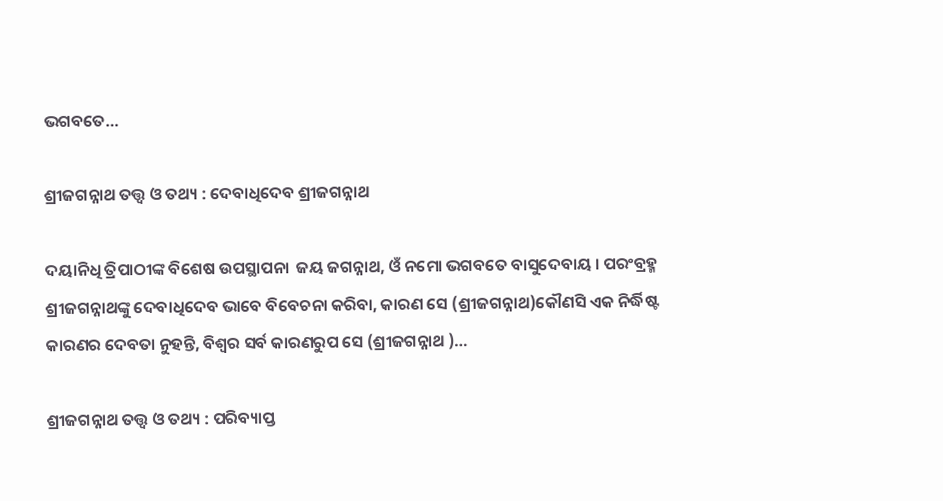ଭଗବତେ…

ଶ୍ରୀଜଗନ୍ନାଥ ତତ୍ତ୍ୱ ଓ ତଥ୍ୟ : ଦେବାଧିଦେବ ଶ୍ରୀଜଗନ୍ନାଥ

ଦୟାନିଧି ତ୍ରିପାଠୀଙ୍କ ବିଶେଷ ଉପସ୍ଥାପନା  ଜୟ ଜଗନ୍ନାଥ, ଓଁ ନମୋ ଭଗବତେ ବାସୁଦେବାୟ । ପରଂବ୍ରହ୍ମ ଶ୍ରୀଜଗନ୍ନାଥଙ୍କୁ ଦେବାଧିଦେବ ଭାବେ ବିବେଚନା କରିବା, କାରଣ ସେ (ଶ୍ରୀଜଗନ୍ନାଥ)କୌଣସି ଏକ ନିର୍ଦ୍ଧିଷ୍ଟ କାରଣର ଦେବତା ନୁହନ୍ତି, ବିଶ୍ୱର ସର୍ବ କାରଣରୁପ ସେ (ଶ୍ରୀଜଗନ୍ନାଥ )…

ଶ୍ରୀଜଗନ୍ନାଥ ତତ୍ତ୍ୱ ଓ ତଥ୍ୟ : ପରିବ୍ୟାପ୍ତ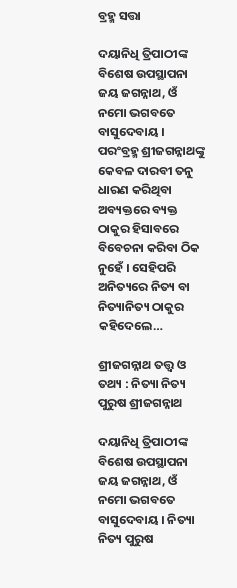ବ୍ରହ୍ମ ସତ୍ତା

ଦୟାନିଧି ତ୍ରିପାଠୀଙ୍କ ବିଶେଷ ଉପସ୍ଥାପନା ଜୟ ଜଗନ୍ନାଥ, ଓଁ ନମୋ ଭଗବତେ ବାସୁଦେବାୟ । ପରଂବ୍ରହ୍ମ ଶ୍ରୀଜଗନ୍ନାଥଙ୍କୁ କେବଳ ଦାରବୀ ତନୁ ଧାରଣ କରିଥିବା ଅବ୍ୟକ୍ତରେ ବ୍ୟକ୍ତ ଠାକୁର ହିସାବରେ ବିବେଚନା କରିବା ଠିକ ନୁହେଁ । ସେହିପରି ଅନିତ୍ୟରେ ନିତ୍ୟ ବା ନିତ୍ୟାନିତ୍ୟ ଠାକୁର କହିଦେଲେ…

ଶ୍ରୀଜଗନ୍ନାଥ ତତ୍ତ୍ୱ ଓ ତଥ୍ୟ : ନିତ୍ୟା ନିତ୍ୟ ପୁରୁଷ ଶ୍ରୀଜଗନ୍ନାଥ

ଦୟାନିଧି ତ୍ରିପାଠୀଙ୍କ ବିଶେଷ ଉପସ୍ଥାପନା  ଜୟ ଜଗନ୍ନାଥ, ଓଁ ନମୋ ଭଗବତେ ବାସୁଦେବାୟ । ନିତ୍ୟା ନିତ୍ୟ ପୁରୁଷ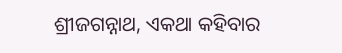ଶ୍ରୀଜଗନ୍ନାଥ, ଏକଥା କହିବାର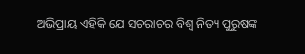ଅଭିପ୍ରାୟ ଏହିକି ଯେ ସଚରାଚର ବିଶ୍ୱ ନିତ୍ୟ ପୁରୁଷଙ୍କ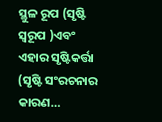ସ୍ଥୁଳ ରୂପ (ସୃଷ୍ଟି ସ୍ୱରୂପ )ଏବଂ ଏହାର ସୃଷ୍ଟିକର୍ତ୍ତା (ସୃଷ୍ଟି ସଂରଚନାର କାରଣ…